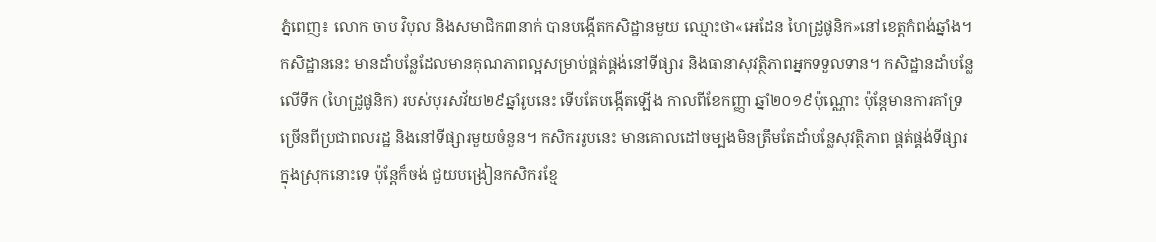ភ្នំពេញ៖ លោក ចាប វិបុល និងសមាជិក៣នាក់ បានបង្កើតកសិដ្ឋានមួយ ឈ្មោះថា«អេដែន ហៃដ្រូផូនិក»នៅខេត្តកំពង់ឆ្នាំង។ កសិដ្ឋាននេះ មានដាំបន្លែដែលមានគុណភាពល្អសម្រាប់ផ្គត់ផ្គង់នៅទីផ្សារ និងធានាសុវត្ថិភាពអ្នកទទួលទាន។ កសិដ្ឋានដាំបន្លែលើទឹក (ហៃដ្រូផូនិក) របស់បុរសវ័យ២៩ឆ្នាំរូបនេះ ទើបតែបង្កើតឡើង កាលពីខែកញ្ញា ឆ្នាំ២០១៩ប៉ុណ្ណោះ ប៉ុន្តែមានការគាំទ្រច្រើនពីប្រជាពលរដ្ឋ និងនៅទីផ្សារមួយចំនួន។ កសិកររូបនេះ មានគោលដៅចម្បងមិនត្រឹមតែដាំបន្លែសុវត្ថិភាព ផ្គត់ផ្គង់ទីផ្សារក្នុងស្រុកនោះទេ ប៉ុន្តែក៏ចង់ ជួយបង្រៀនកសិករខ្មែ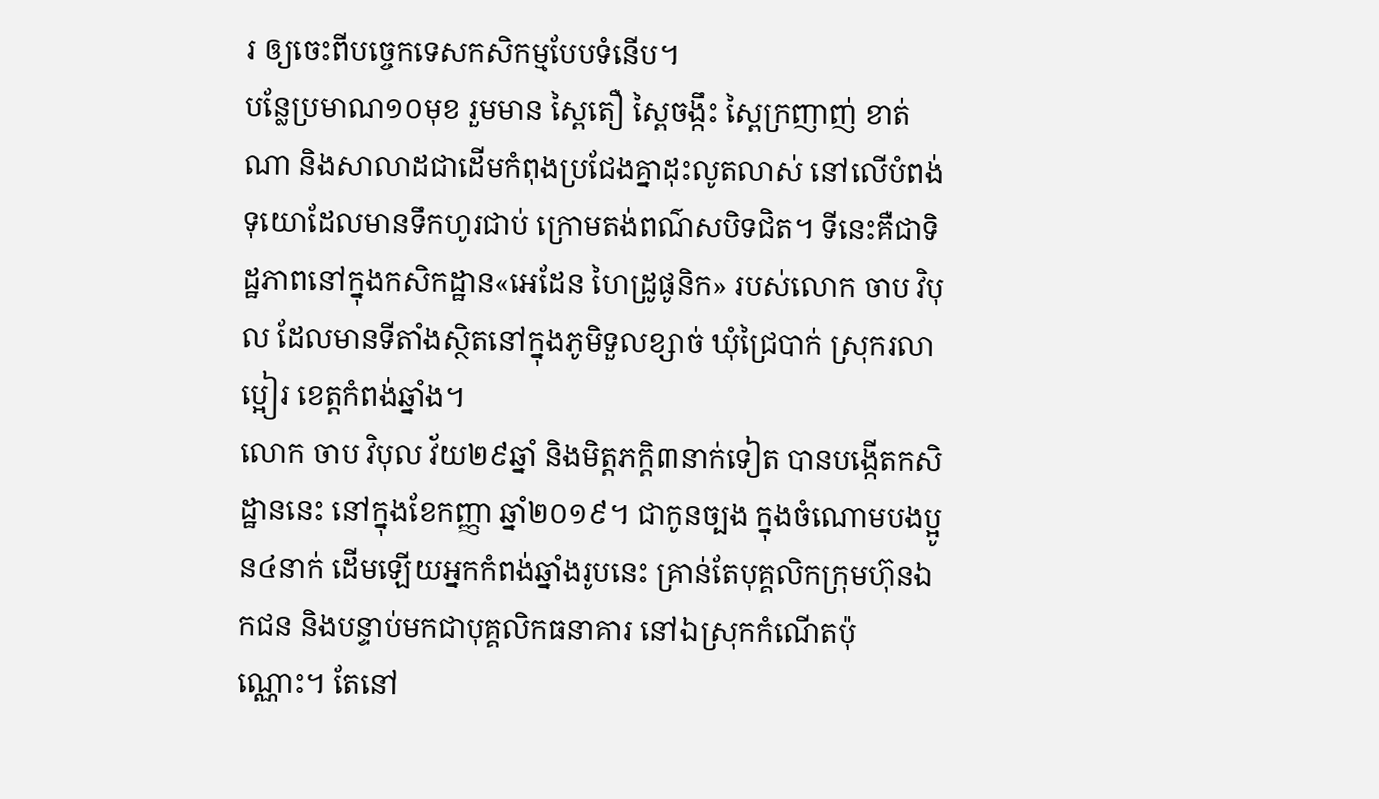រ ឲ្យចេះពីបច្ចេកទេសកសិកម្មបែបទំនើប។
បន្លែប្រមាណ១០មុខ រួមមាន ស្ពៃតឿ ស្ពៃចង្កឹះ ស្ពៃក្រញាញ់ ខាត់ណា និងសាលាដជាដើមកំពុងប្រជែងគ្នាដុះលូតលាស់ នៅលើបំពង់ទុយោដែលមានទឹកហូរជាប់ ក្រោមតង់ពណ៌សបិទជិត។ ទីនេះគឺជាទិដ្ឋភាពនៅក្នុងកសិកដ្ឋាន«អេដែន ហៃដ្រូផូនិក» របស់លោក ចាប វិបុល ដែលមានទីតាំងស្ថិតនៅក្នុងភូមិទួលខ្សាច់ ឃុំជ្រៃបាក់ ស្រុករលាប្អៀរ ខេត្តកំពង់ឆ្នាំង។
លោក ចាប វិបុល វ័យ២៩ឆ្នាំ និងមិត្តភក្តិ៣នាក់ទៀត បានបង្កើតកសិដ្ឋាននេះ នៅក្នុងខែកញ្ញា ឆ្នាំ២០១៩។ ជាកូនច្បង ក្នុងចំណោមបងប្អូន៤នាក់ ដើមឡើយអ្នកកំពង់ឆ្នាំងរូបនេះ គ្រាន់តែបុគ្គលិកក្រុមហ៊ុនឯកជន និងបន្ទាប់មកជាបុគ្គលិកធនាគារ នៅឯស្រុកកំណើតប៉ុណ្ណោះ។ តែនៅ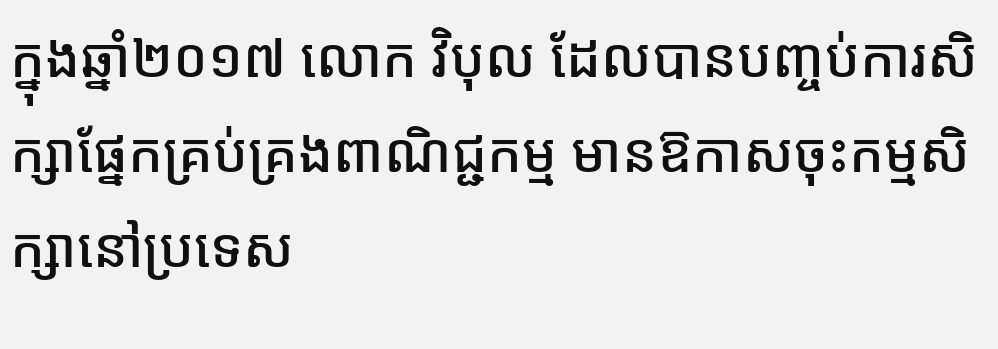ក្នុងឆ្នាំ២០១៧ លោក វិបុល ដែលបានបញ្ចប់ការសិក្សាផ្នែកគ្រប់គ្រងពាណិជ្ជកម្ម មានឱកាសចុះកម្មសិក្សានៅប្រទេស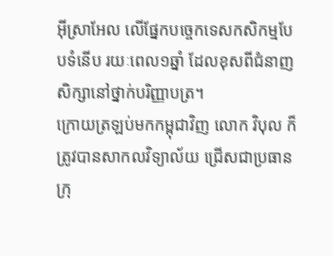អ៊ីស្រាអែល លើផ្នែកបច្ចេកទេសកសិកម្មបែបទំនើប រយៈពេល១ឆ្នាំ ដែលខុសពីជំនាញសិក្សានៅថ្នាក់បរិញ្ញាបត្រ។
ក្រោយត្រឡប់មកកម្ពុជាវិញ លោក វិបុល ក៏ត្រូវបានសាកលវិទ្យាល័យ ជ្រើសជាប្រធានក្រុ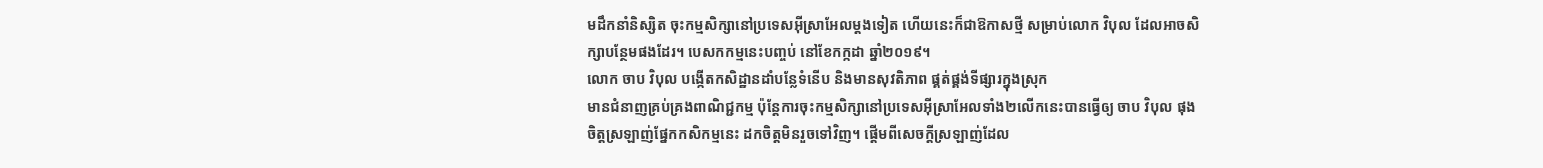មដឹកនាំនិស្សិត ចុះកម្មសិក្សានៅប្រទេសអ៊ីស្រាអែលម្ដងទៀត ហើយនេះក៏ជាឱកាសថ្មី សម្រាប់លោក វិបុល ដែលអាចសិក្សាបន្ថែមផងដែរ។ បេសកកម្មនេះបញ្ចប់ នៅខែកក្កដា ឆ្នាំ២០១៩។
លោក ចាប វិបុល បង្កើតកសិដ្ឋានដាំបន្លែទំនើប និងមានសុវតិភាព ផ្គត់ផ្គង់ទីផ្សារក្នុងស្រុក
មានជំនាញគ្រប់គ្រងពាណិជ្ជកម្ម ប៉ុន្តែការចុះកម្មសិក្សានៅប្រទេសអ៊ីស្រាអែលទាំង២លើកនេះបានធ្វើឲ្យ ចាប វិបុល ផុងចិត្តស្រឡាញ់ផ្នែកកសិកម្មនេះ ដកចិត្តមិនរួចទៅវិញ។ ផ្តើមពីសេចក្តីស្រឡាញ់ដែល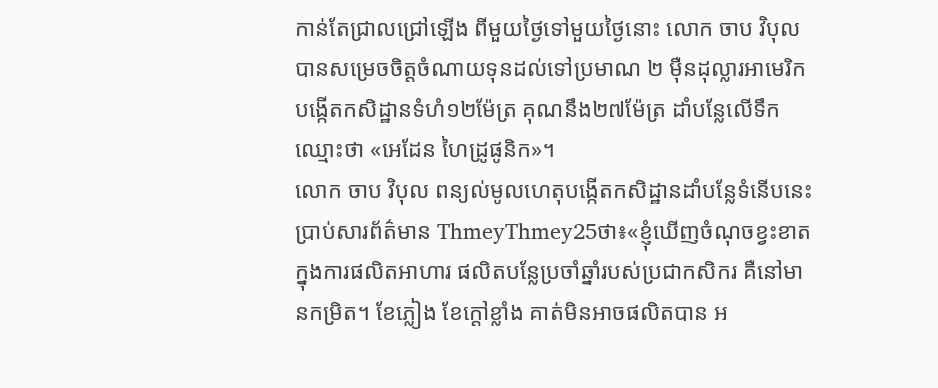កាន់តែជ្រាលជ្រៅឡើង ពីមួយថ្ងៃទៅមួយថ្ងៃនោះ លោក ចាប វិបុល បានសម្រេចចិត្តចំណាយទុនដល់ទៅប្រមាណ ២ ម៉ឺនដុល្លារអាមេរិក បង្កើតកសិដ្ឋានទំហំ១២ម៉ែត្រ គុណនឹង២៧ម៉ែត្រ ដាំបន្លែលើទឹក ឈ្មោះថា «អេដែន ហៃដ្រូផូនិក»។
លោក ចាប វិបុល ពន្យល់មូលហេតុបង្កើតកសិដ្ឋានដាំបន្លែទំនើបនេះប្រាប់សារព័ត៌មាន ThmeyThmey25ថា៖«ខ្ញុំឃើញចំណុចខ្វះខាតក្នុងការផលិតអាហារ ផលិតបន្លែប្រចាំឆ្នាំរបស់ប្រជាកសិករ គឺនៅមានកម្រិត។ ខែភ្លៀង ខែក្ដៅខ្លាំង គាត់មិនអាចផលិតបាន អ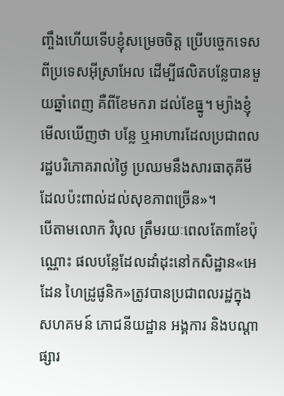ញ្ចឹងហើយទើបខ្ញុំសម្រេចចិត្ត ប្រើបច្ចេកទេសពីប្រទេសអ៊ីស្រាអែល ដើម្បីផលិតបន្លែបានមួយឆ្នាំពេញ គឺពីខែមករា ដល់ខែធ្នូ។ ម្យ៉ាងខ្ញុំមើលឃើញថា បន្លែ ឬអាហារដែលប្រជាពលរដ្ឋបរិភោគរាល់ថ្ងៃ ប្រឈមនឹងសារធាតុគីមីដែលប៉ះពាល់ដល់សុខភាពច្រើន»។
បើតាមលោក វិបុល ត្រឹមរយៈពេលតែ៣ខែប៉ុណ្ណោះ ផលបន្លែដែលដាំដុះនៅកសិដ្ឋាន«អេដែន ហៃដ្រូផូនិក»ត្រូវបានប្រជាពលរដ្ឋក្នុងសហគមន៍ ភោជនីយដ្ឋាន អង្គការ និងបណ្តាផ្សារ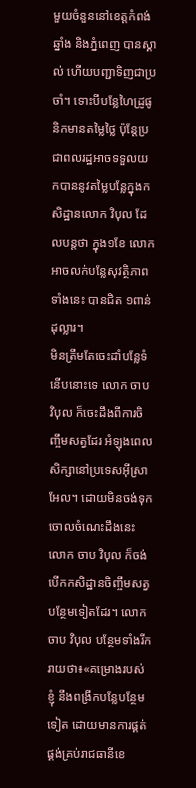មួយចំនួននៅខេត្តកំពង់ឆ្នាំង និងភ្នំពេញ បានស្គាល់ ហើយបញ្ជាទិញជាប្រចាំ។ ទោះបីបន្លែហៃដ្រូផូនិកមានតម្លៃថ្លៃ ប៉ុន្តែប្រជាពលរដ្ឋអាចទទួលយកបាននូវតម្លៃបន្លែក្នុងកសិដ្ឋានលោក វិបុល ដែលបន្តថា ក្នុង១ខែ លោក អាចលក់បន្លែសុវត្ថិភាពទាំងនេះ បានជិត ១ពាន់ដុល្លារ។
មិនត្រឹមតែចេះដាំបន្លែទំនើបនោះទេ លោក ចាប វិបុល ក៏ចេះដឹងពីការចិញ្ចឹមសត្វដែរ អំឡុងពេលសិក្សានៅប្រទេសអ៊ីស្រាអែល។ ដោយមិនចង់ទុកចោលចំណេះដឹងនេះ លោក ចាប វិបុល ក៏ចង់បើកកសិដ្ឋានចិញ្ចឹមសត្វបន្ថែមទៀតដែរ។ លោក ចាប វិបុល បន្ថែមទាំងរីករាយថា៖«គម្រោងរបស់ខ្ញុំ នឹងពង្រីកបន្លែបន្ថែមទៀត ដោយមានការផ្គត់ផ្គង់គ្រប់រាជធានីខេ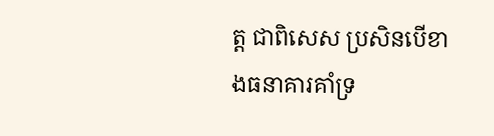ត្ត ជាពិសេស ប្រសិនបើខាងធនាគារគាំទ្រ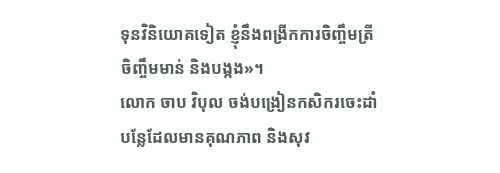ទុនវិនិយោគទៀត ខ្ញុំនឹងពង្រីកការចិញ្ចឹមត្រី ចិញ្ចឹមមាន់ និងបង្កង»។
លោក ចាប វិបុល ចង់បង្រៀនកសិករចេះដាំបន្លែដែលមានគុណភាព និងសុវ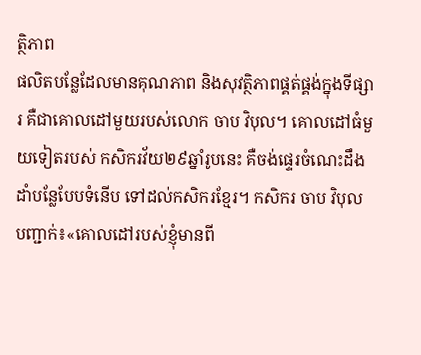ត្ថិភាព
ផលិតបន្លែដែលមានគុណភាព និងសុវត្ថិភាពផ្គត់ផ្គង់ក្នុងទីផ្សារ គឺជាគោលដៅមួយរបស់លោក ចាប វិបុល។ គោលដៅធំមួយទៀតរបស់ កសិករវ័យ២៩ឆ្នាំរូបនេះ គឺចង់ផ្ទេរចំណេះដឹងដាំបន្លែបែបទំនើប ទៅដល់កសិករខ្មែរ។ កសិករ ចាប វិបុល បញ្ជាក់៖«គោលដៅរបស់ខ្ញុំមានពី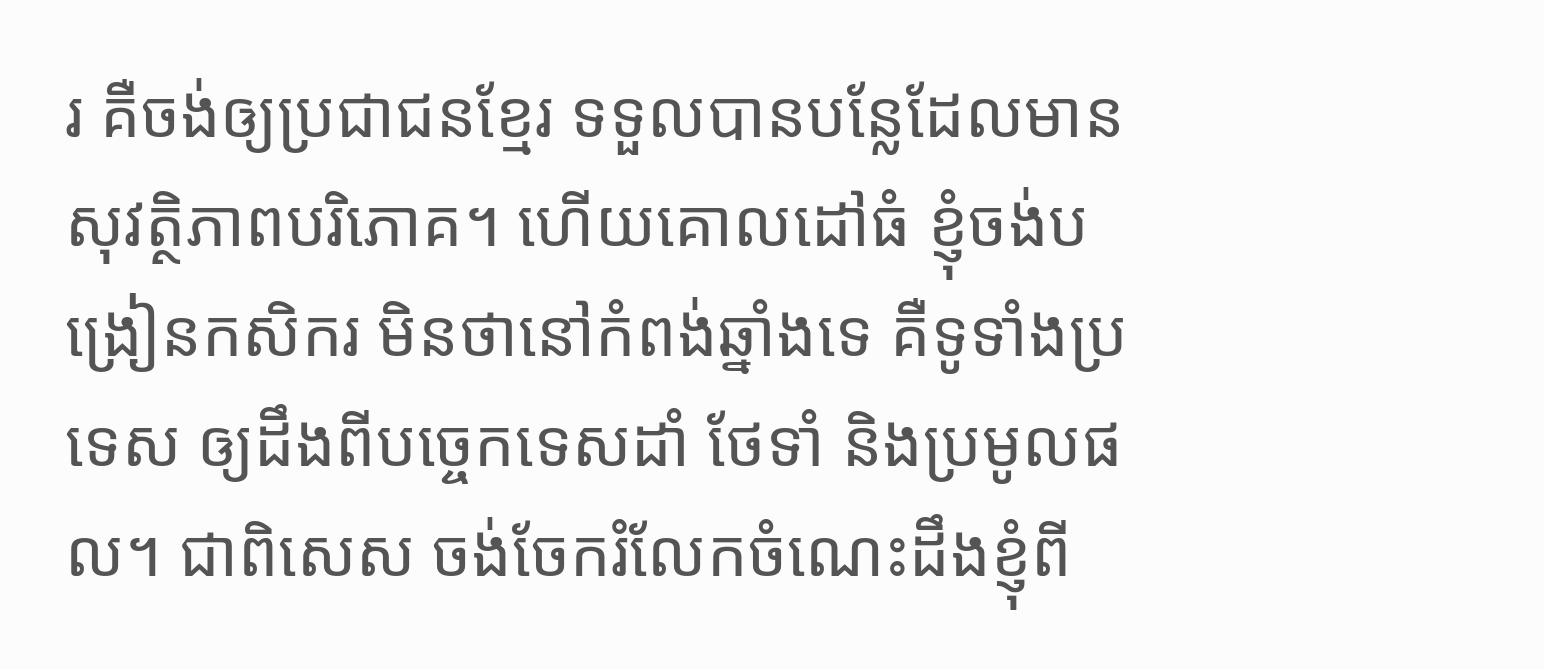រ គឺចង់ឲ្យប្រជាជនខ្មែរ ទទួលបានបន្លែដែលមានសុវត្ថិភាពបរិភោគ។ ហើយគោលដៅធំ ខ្ញុំចង់បង្រៀនកសិករ មិនថានៅកំពង់ឆ្នាំងទេ គឺទូទាំងប្រទេស ឲ្យដឹងពីបច្ចេកទេសដាំ ថែទាំ និងប្រមូលផល។ ជាពិសេស ចង់ចែករំលែកចំណេះដឹងខ្ញុំពី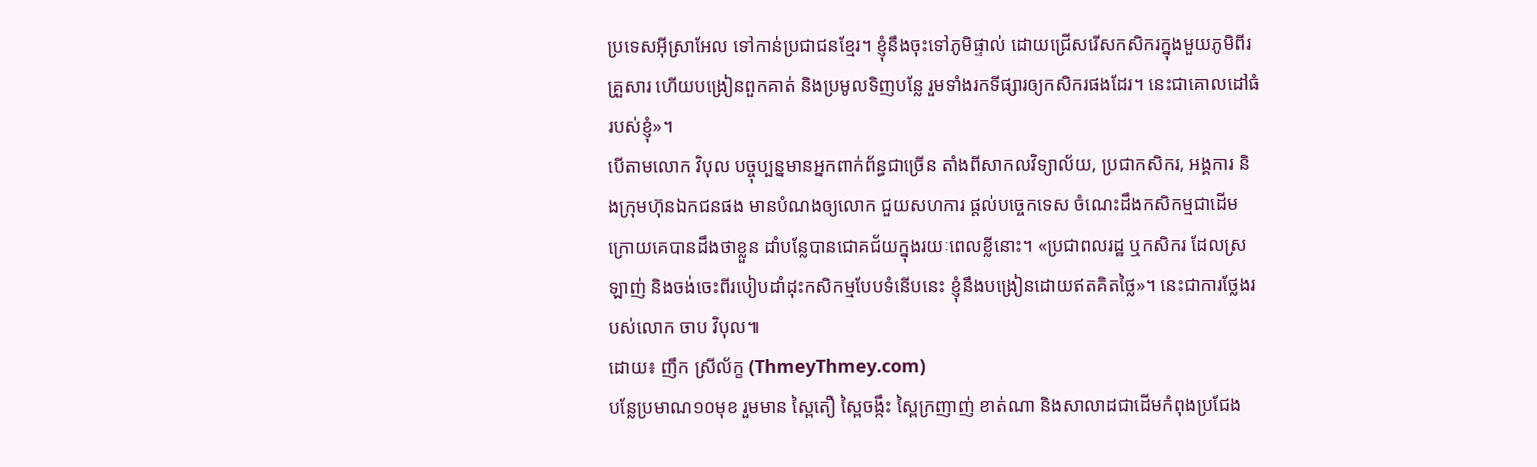ប្រទេសអ៊ីស្រាអែល ទៅកាន់ប្រជាជនខ្មែរ។ ខ្ញុំនឹងចុះទៅភូមិផ្ទាល់ ដោយជ្រើសរើសកសិករក្នុងមួយភូមិពីរគ្រួសារ ហើយបង្រៀនពួកគាត់ និងប្រមូលទិញបន្លែ រួមទាំងរកទីផ្សារឲ្យកសិករផងដែរ។ នេះជាគោលដៅធំរបស់ខ្ញុំ»។
បើតាមលោក វិបុល បច្ចុប្បន្នមានអ្នកពាក់ព័ន្ធជាច្រើន តាំងពីសាកលវិទ្យាល័យ, ប្រជាកសិករ, អង្គការ និងក្រុមហ៊ុនឯកជនផង មានបំណងឲ្យលោក ជួយសហការ ផ្ដល់បច្ចេកទេស ចំណេះដឹងកសិកម្មជាដើម ក្រោយគេបានដឹងថាខ្លួន ដាំបន្លែបានជោគជ័យក្នុងរយៈពេលខ្លីនោះ។ «ប្រជាពលរដ្ឋ ឬកសិករ ដែលស្រឡាញ់ និងចង់ចេះពីរបៀបដាំដុះកសិកម្មបែបទំនើបនេះ ខ្ញុំនឹងបង្រៀនដោយឥតគិតថ្លៃ»។ នេះជាការថ្លែងរបស់លោក ចាប វិបុល៕
ដោយ៖ ញឹក ស្រីល័ក្ខ (ThmeyThmey.com)
បន្លែប្រមាណ១០មុខ រួមមាន ស្ពៃតឿ ស្ពៃចង្កឹះ ស្ពៃក្រញាញ់ ខាត់ណា និងសាលាដជាដើមកំពុងប្រជែង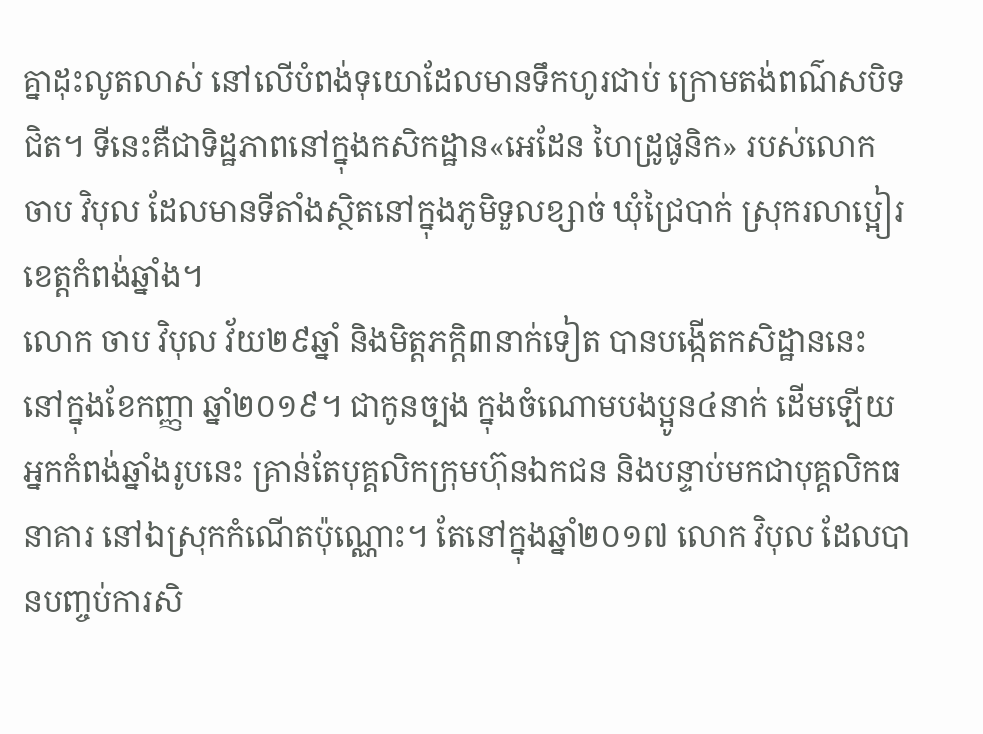គ្នាដុះលូតលាស់ នៅលើបំពង់ទុយោដែលមានទឹកហូរជាប់ ក្រោមតង់ពណ៌សបិទជិត។ ទីនេះគឺជាទិដ្ឋភាពនៅក្នុងកសិកដ្ឋាន«អេដែន ហៃដ្រូផូនិក» របស់លោក ចាប វិបុល ដែលមានទីតាំងស្ថិតនៅក្នុងភូមិទួលខ្សាច់ ឃុំជ្រៃបាក់ ស្រុករលាប្អៀរ ខេត្តកំពង់ឆ្នាំង។
លោក ចាប វិបុល វ័យ២៩ឆ្នាំ និងមិត្តភក្តិ៣នាក់ទៀត បានបង្កើតកសិដ្ឋាននេះ នៅក្នុងខែកញ្ញា ឆ្នាំ២០១៩។ ជាកូនច្បង ក្នុងចំណោមបងប្អូន៤នាក់ ដើមឡើយអ្នកកំពង់ឆ្នាំងរូបនេះ គ្រាន់តែបុគ្គលិកក្រុមហ៊ុនឯកជន និងបន្ទាប់មកជាបុគ្គលិកធនាគារ នៅឯស្រុកកំណើតប៉ុណ្ណោះ។ តែនៅក្នុងឆ្នាំ២០១៧ លោក វិបុល ដែលបានបញ្ចប់ការសិ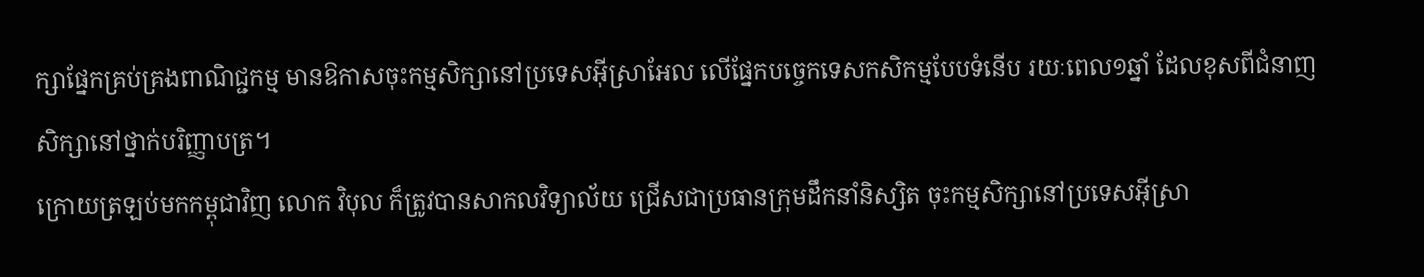ក្សាផ្នែកគ្រប់គ្រងពាណិជ្ជកម្ម មានឱកាសចុះកម្មសិក្សានៅប្រទេសអ៊ីស្រាអែល លើផ្នែកបច្ចេកទេសកសិកម្មបែបទំនើប រយៈពេល១ឆ្នាំ ដែលខុសពីជំនាញសិក្សានៅថ្នាក់បរិញ្ញាបត្រ។
ក្រោយត្រឡប់មកកម្ពុជាវិញ លោក វិបុល ក៏ត្រូវបានសាកលវិទ្យាល័យ ជ្រើសជាប្រធានក្រុមដឹកនាំនិស្សិត ចុះកម្មសិក្សានៅប្រទេសអ៊ីស្រា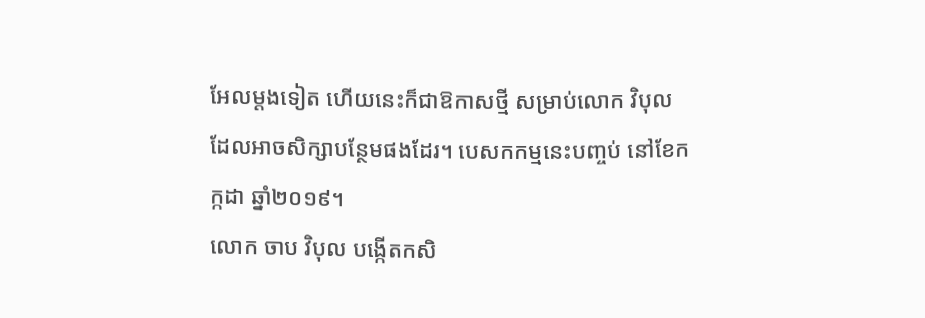អែលម្ដងទៀត ហើយនេះក៏ជាឱកាសថ្មី សម្រាប់លោក វិបុល ដែលអាចសិក្សាបន្ថែមផងដែរ។ បេសកកម្មនេះបញ្ចប់ នៅខែកក្កដា ឆ្នាំ២០១៩។
លោក ចាប វិបុល បង្កើតកសិ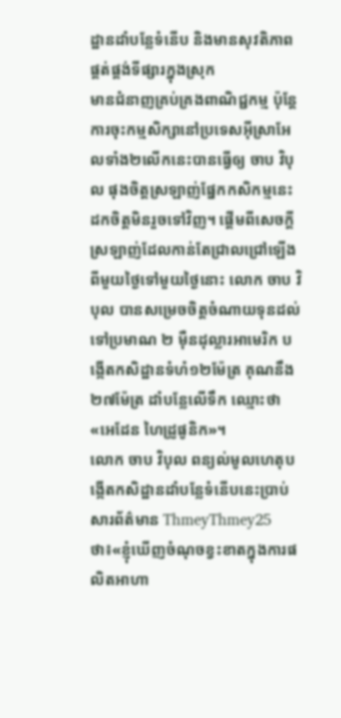ដ្ឋានដាំបន្លែទំនើប និងមានសុវតិភាព ផ្គត់ផ្គង់ទីផ្សារក្នុងស្រុក
មានជំនាញគ្រប់គ្រងពាណិជ្ជកម្ម ប៉ុន្តែការចុះកម្មសិក្សានៅប្រទេសអ៊ីស្រាអែលទាំង២លើកនេះបានធ្វើឲ្យ ចាប វិបុល ផុងចិត្តស្រឡាញ់ផ្នែកកសិកម្មនេះ ដកចិត្តមិនរួចទៅវិញ។ ផ្តើមពីសេចក្តីស្រឡាញ់ដែលកាន់តែជ្រាលជ្រៅឡើង ពីមួយថ្ងៃទៅមួយថ្ងៃនោះ លោក ចាប វិបុល បានសម្រេចចិត្តចំណាយទុនដល់ទៅប្រមាណ ២ ម៉ឺនដុល្លារអាមេរិក បង្កើតកសិដ្ឋានទំហំ១២ម៉ែត្រ គុណនឹង២៧ម៉ែត្រ ដាំបន្លែលើទឹក ឈ្មោះថា «អេដែន ហៃដ្រូផូនិក»។
លោក ចាប វិបុល ពន្យល់មូលហេតុបង្កើតកសិដ្ឋានដាំបន្លែទំនើបនេះប្រាប់សារព័ត៌មាន ThmeyThmey25ថា៖«ខ្ញុំឃើញចំណុចខ្វះខាតក្នុងការផលិតអាហា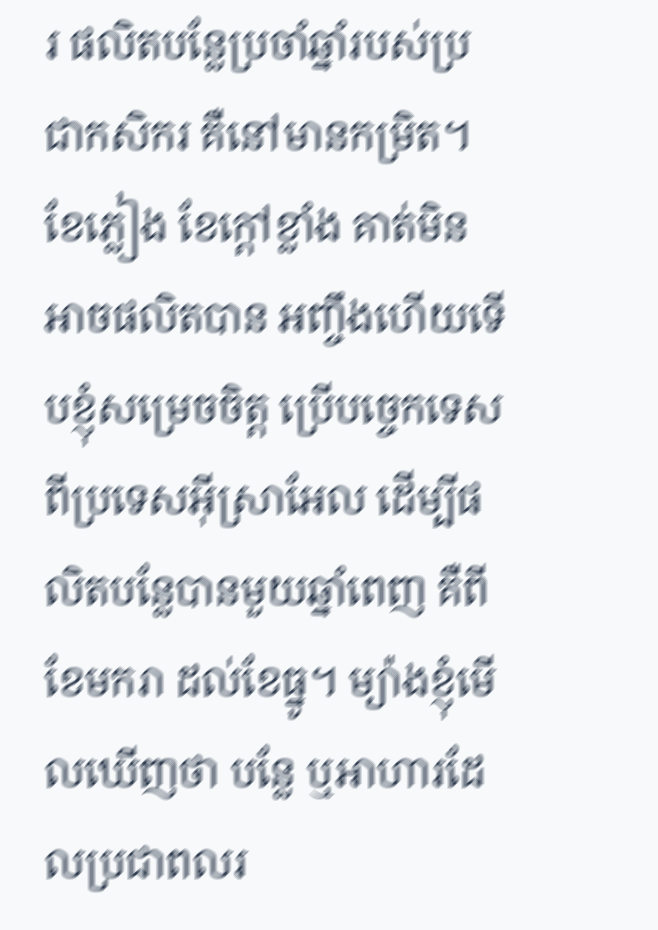រ ផលិតបន្លែប្រចាំឆ្នាំរបស់ប្រជាកសិករ គឺនៅមានកម្រិត។ ខែភ្លៀង ខែក្ដៅខ្លាំង គាត់មិនអាចផលិតបាន អញ្ចឹងហើយទើបខ្ញុំសម្រេចចិត្ត ប្រើបច្ចេកទេសពីប្រទេសអ៊ីស្រាអែល ដើម្បីផលិតបន្លែបានមួយឆ្នាំពេញ គឺពីខែមករា ដល់ខែធ្នូ។ ម្យ៉ាងខ្ញុំមើលឃើញថា បន្លែ ឬអាហារដែលប្រជាពលរ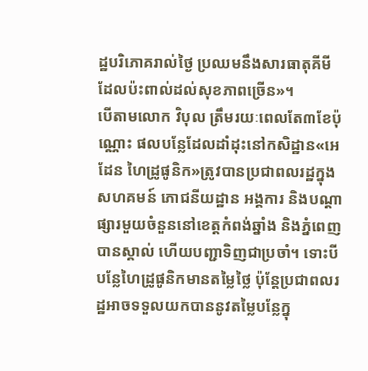ដ្ឋបរិភោគរាល់ថ្ងៃ ប្រឈមនឹងសារធាតុគីមីដែលប៉ះពាល់ដល់សុខភាពច្រើន»។
បើតាមលោក វិបុល ត្រឹមរយៈពេលតែ៣ខែប៉ុណ្ណោះ ផលបន្លែដែលដាំដុះនៅកសិដ្ឋាន«អេដែន ហៃដ្រូផូនិក»ត្រូវបានប្រជាពលរដ្ឋក្នុងសហគមន៍ ភោជនីយដ្ឋាន អង្គការ និងបណ្តាផ្សារមួយចំនួននៅខេត្តកំពង់ឆ្នាំង និងភ្នំពេញ បានស្គាល់ ហើយបញ្ជាទិញជាប្រចាំ។ ទោះបីបន្លែហៃដ្រូផូនិកមានតម្លៃថ្លៃ ប៉ុន្តែប្រជាពលរដ្ឋអាចទទួលយកបាននូវតម្លៃបន្លែក្នុ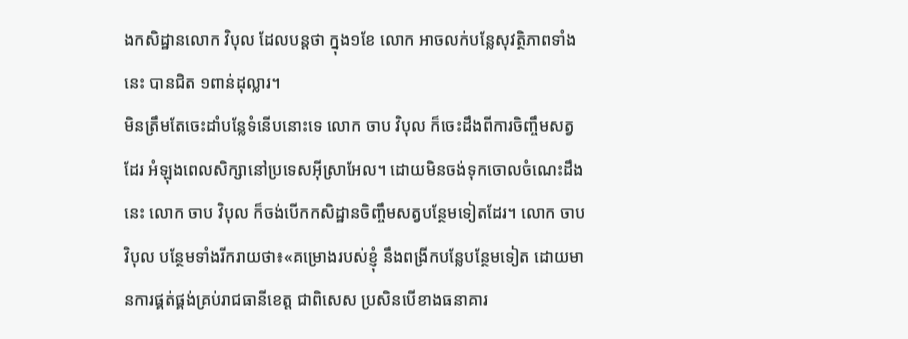ងកសិដ្ឋានលោក វិបុល ដែលបន្តថា ក្នុង១ខែ លោក អាចលក់បន្លែសុវត្ថិភាពទាំងនេះ បានជិត ១ពាន់ដុល្លារ។
មិនត្រឹមតែចេះដាំបន្លែទំនើបនោះទេ លោក ចាប វិបុល ក៏ចេះដឹងពីការចិញ្ចឹមសត្វដែរ អំឡុងពេលសិក្សានៅប្រទេសអ៊ីស្រាអែល។ ដោយមិនចង់ទុកចោលចំណេះដឹងនេះ លោក ចាប វិបុល ក៏ចង់បើកកសិដ្ឋានចិញ្ចឹមសត្វបន្ថែមទៀតដែរ។ លោក ចាប វិបុល បន្ថែមទាំងរីករាយថា៖«គម្រោងរបស់ខ្ញុំ នឹងពង្រីកបន្លែបន្ថែមទៀត ដោយមានការផ្គត់ផ្គង់គ្រប់រាជធានីខេត្ត ជាពិសេស ប្រសិនបើខាងធនាគារ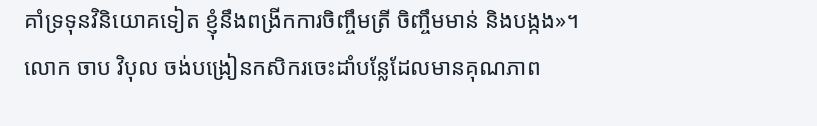គាំទ្រទុនវិនិយោគទៀត ខ្ញុំនឹងពង្រីកការចិញ្ចឹមត្រី ចិញ្ចឹមមាន់ និងបង្កង»។
លោក ចាប វិបុល ចង់បង្រៀនកសិករចេះដាំបន្លែដែលមានគុណភាព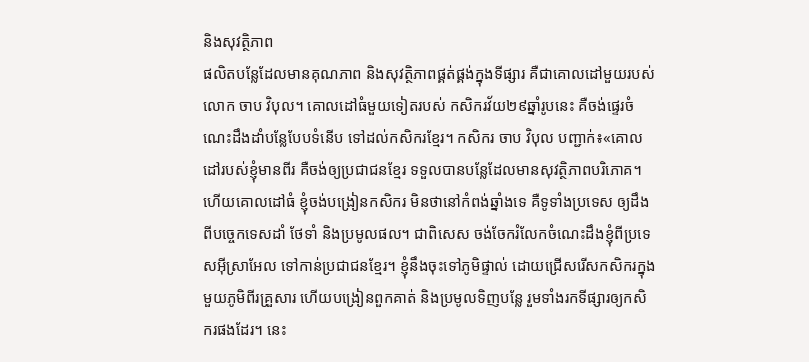និងសុវត្ថិភាព
ផលិតបន្លែដែលមានគុណភាព និងសុវត្ថិភាពផ្គត់ផ្គង់ក្នុងទីផ្សារ គឺជាគោលដៅមួយរបស់លោក ចាប វិបុល។ គោលដៅធំមួយទៀតរបស់ កសិករវ័យ២៩ឆ្នាំរូបនេះ គឺចង់ផ្ទេរចំណេះដឹងដាំបន្លែបែបទំនើប ទៅដល់កសិករខ្មែរ។ កសិករ ចាប វិបុល បញ្ជាក់៖«គោលដៅរបស់ខ្ញុំមានពីរ គឺចង់ឲ្យប្រជាជនខ្មែរ ទទួលបានបន្លែដែលមានសុវត្ថិភាពបរិភោគ។ ហើយគោលដៅធំ ខ្ញុំចង់បង្រៀនកសិករ មិនថានៅកំពង់ឆ្នាំងទេ គឺទូទាំងប្រទេស ឲ្យដឹងពីបច្ចេកទេសដាំ ថែទាំ និងប្រមូលផល។ ជាពិសេស ចង់ចែករំលែកចំណេះដឹងខ្ញុំពីប្រទេសអ៊ីស្រាអែល ទៅកាន់ប្រជាជនខ្មែរ។ ខ្ញុំនឹងចុះទៅភូមិផ្ទាល់ ដោយជ្រើសរើសកសិករក្នុងមួយភូមិពីរគ្រួសារ ហើយបង្រៀនពួកគាត់ និងប្រមូលទិញបន្លែ រួមទាំងរកទីផ្សារឲ្យកសិករផងដែរ។ នេះ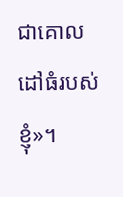ជាគោលដៅធំរបស់ខ្ញុំ»។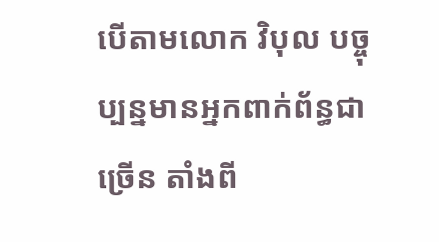បើតាមលោក វិបុល បច្ចុប្បន្នមានអ្នកពាក់ព័ន្ធជាច្រើន តាំងពី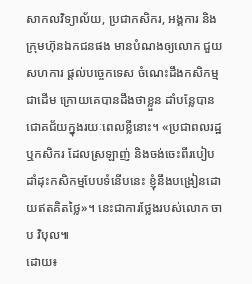សាកលវិទ្យាល័យ, ប្រជាកសិករ, អង្គការ និងក្រុមហ៊ុនឯកជនផង មានបំណងឲ្យលោក ជួយសហការ ផ្ដល់បច្ចេកទេស ចំណេះដឹងកសិកម្មជាដើម ក្រោយគេបានដឹងថាខ្លួន ដាំបន្លែបានជោគជ័យក្នុងរយៈពេលខ្លីនោះ។ «ប្រជាពលរដ្ឋ ឬកសិករ ដែលស្រឡាញ់ និងចង់ចេះពីរបៀបដាំដុះកសិកម្មបែបទំនើបនេះ ខ្ញុំនឹងបង្រៀនដោយឥតគិតថ្លៃ»។ នេះជាការថ្លែងរបស់លោក ចាប វិបុល៕
ដោយ៖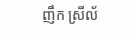ញឹក ស្រីល័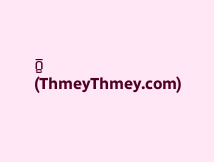ក្ខ (ThmeyThmey.com)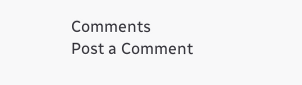Comments
Post a Comment